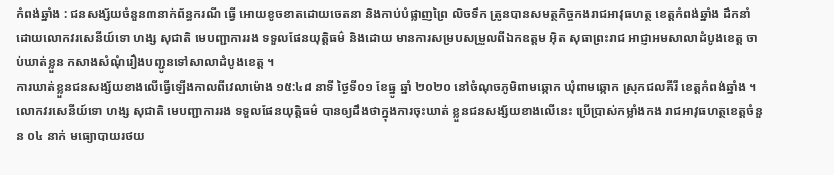កំពង់ឆ្នាំង : ជនសង្ស័យចំនួន៣នាក់ព័ន្ធករណី ធ្វើ អោយខូចខាតដោយចេតនា និងកាប់បំផ្លាញព្រៃ លិចទឹក ត្រូនបានសមត្ថកិច្ចកងរាជអាវុធហត្ថ ខេត្តកំពង់ឆ្នាំង ដឹកនាំដោយលោកវរសេនីយ៍ទោ ហង្ស សុជាតិ មេបញ្ជាការរង ទទួលផែនយុត្តិធម៌ និងដោយ មានការសម្របសម្រួលពីឯកឧត្តម អុិត សុធាព្រះរាជ អាជ្ញាអមសាលាដំបូងខេត្ត ចាប់ឃាត់ខ្លួន កសាងសំណុំរឿងបញ្ជូនទៅសាលាដំបូងខេត្ត ។
ការឃាត់ខ្លួនជនសង្ស័យខាងលើធ្វើឡើងកាលពីវេលាម៉ោង ១៥:៤៨ នាទី ថ្ងៃទី០១ ខែធ្នូ ឆ្នាំ ២០២០ នៅចំណុចភូមិពាមឆ្កោក ឃុំពាមឆ្កោក ស្រុកជលគីរី ខេត្តកំពង់ឆ្នាំង ។
លោកវរសេនីយ៍ទោ ហង្ស សុជាតិ មេបញ្ជាការរង ទទួលផែនយុត្តិធម៌ បានឲ្យដឹងថាក្នុងការចុះឃាត់ ខ្លួនជនសង្ស័យខាងលើនេះ ប្រើប្រាស់កម្លាំងកង រាជអាវុធហត្ថខេត្តចំនួន ០៤ នាក់ មធ្យោបាយរថយ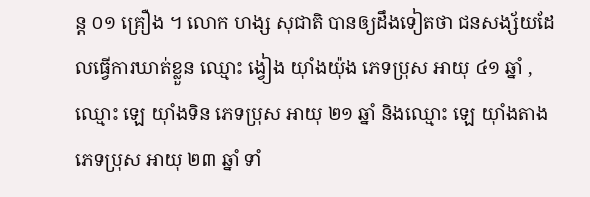ន្ត ០១ គ្រឿង ។ លោក ហង្ស សុជាតិ បានឲ្យដឹងទៀតថា ជនសង្ស័យដែលធ្វើការឃាត់ខ្លួន ឈ្មោះ ង្វៀង យ៉ាំងយ៉ុង ភេទប្រុស អាយុ ៤១ ឆ្នាំ , ឈ្មោះ ឡេ យ៉ាំងទិន ភេទប្រុស អាយុ ២១ ឆ្នាំ និងឈ្មោះ ឡេ យ៉ាំងតាង ភេទប្រុស អាយុ ២៣ ឆ្នាំ ទាំ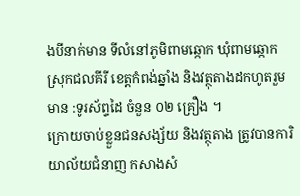ងបីនាក់មាន ទីលំនៅភូមិពាមឆ្កោក ឃុំពាមឆ្កោក ស្រុកជលគីរី ខេត្តកំពង់ឆ្នាំង និងវត្ថុតាងដកហូតរួមមាន :ទូរស័ព្ទដៃ ចំនួន ០២ គ្រឿង ។
ក្រោយចាប់ខ្លួនជនសង្ស័យ និងវត្ថុតាង ត្រូវបានការិយាល័យជំនាញ កសាងសំ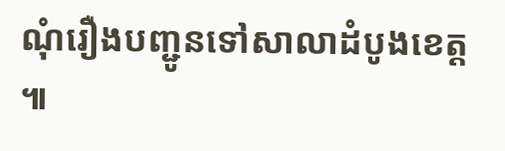ណុំរឿងបញ្ជូនទៅសាលាដំបូងខេត្ត ៕